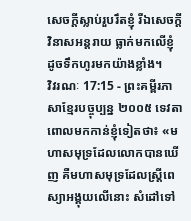សេចក្ដីស្លាប់រួបរឹតខ្ញុំ រីឯសេចក្ដីវិនាសអន្តរាយ ធ្លាក់មកលើខ្ញុំ ដូចទឹកហូរមកយ៉ាងខ្លាំង។
វិវរណៈ 17:15 - ព្រះគម្ពីរភាសាខ្មែរបច្ចុប្បន្ន ២០០៥ ទេវតាពោលមកកាន់ខ្ញុំទៀតថា៖ «មហាសមុទ្រដែលលោកបានឃើញ គឺមហាសមុទ្រដែលស្ត្រីពេស្យាអង្គុយលើនោះ សំដៅទៅ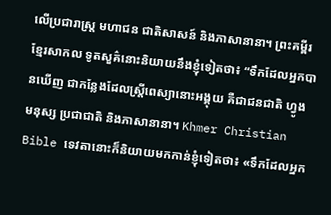លើប្រជារាស្ត្រ មហាជន ជាតិសាសន៍ និងភាសានានា។ ព្រះគម្ពីរខ្មែរសាកល ទូតសួគ៌នោះនិយាយនឹងខ្ញុំទៀតថា៖ “ទឹកដែលអ្នកបានឃើញ ជាកន្លែងដែលស្ត្រីពេស្យានោះអង្គុយ គឺជាជនជាតិ ហ្វូងមនុស្ស ប្រជាជាតិ និងភាសានានា។ Khmer Christian Bible ទេវតានោះក៏និយាយមកកាន់ខ្ញុំទៀតថា៖ «ទឹកដែលអ្នក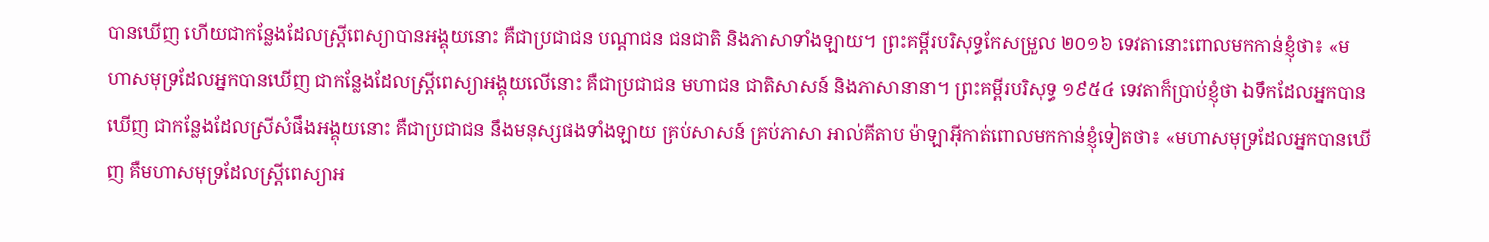បានឃើញ ហើយជាកន្លែងដែលស្រ្ដីពេស្យាបានអង្គុយនោះ គឺជាប្រជាជន បណ្ដាជន ជនជាតិ និងភាសាទាំងឡាយ។ ព្រះគម្ពីរបរិសុទ្ធកែសម្រួល ២០១៦ ទេវតានោះពោលមកកាន់ខ្ញុំថា៖ «មហាសមុទ្រដែលអ្នកបានឃើញ ជាកន្លែងដែលស្ត្រីពេស្យាអង្គុយលើនោះ គឺជាប្រជាជន មហាជន ជាតិសាសន៍ និងភាសានានា។ ព្រះគម្ពីរបរិសុទ្ធ ១៩៥៤ ទេវតាក៏ប្រាប់ខ្ញុំថា ឯទឹកដែលអ្នកបានឃើញ ជាកន្លែងដែលស្រីសំផឹងអង្គុយនោះ គឺជាប្រជាជន នឹងមនុស្សផងទាំងឡាយ គ្រប់សាសន៍ គ្រប់ភាសា អាល់គីតាប ម៉ាឡាអ៊ីកាត់ពោលមកកាន់ខ្ញុំទៀតថា៖ «មហាសមុទ្រដែលអ្នកបានឃើញ គឺមហាសមុទ្រដែលស្ដ្រីពេស្យាអ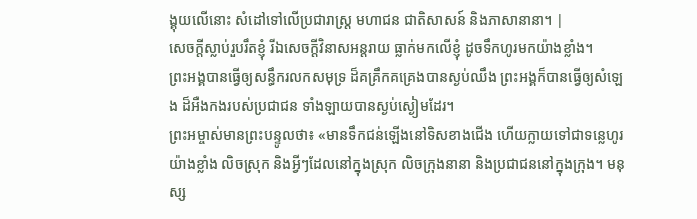ង្គុយលើនោះ សំដៅទៅលើប្រជារាស្ដ្រ មហាជន ជាតិសាសន៍ និងភាសានានា។ |
សេចក្ដីស្លាប់រួបរឹតខ្ញុំ រីឯសេចក្ដីវិនាសអន្តរាយ ធ្លាក់មកលើខ្ញុំ ដូចទឹកហូរមកយ៉ាងខ្លាំង។
ព្រះអង្គបានធ្វើឲ្យសន្ធឹករលកសមុទ្រ ដ៏គគ្រឹកគគ្រេងបានស្ងប់ឈឹង ព្រះអង្គក៏បានធ្វើឲ្យសំឡេង ដ៏អឺងកងរបស់ប្រជាជន ទាំងឡាយបានស្ងប់ស្ងៀមដែរ។
ព្រះអម្ចាស់មានព្រះបន្ទូលថា៖ «មានទឹកជន់ឡើងនៅទិសខាងជើង ហើយក្លាយទៅជាទន្លេហូរយ៉ាងខ្លាំង លិចស្រុក និងអ្វីៗដែលនៅក្នុងស្រុក លិចក្រុងនានា និងប្រជាជននៅក្នុងក្រុង។ មនុស្ស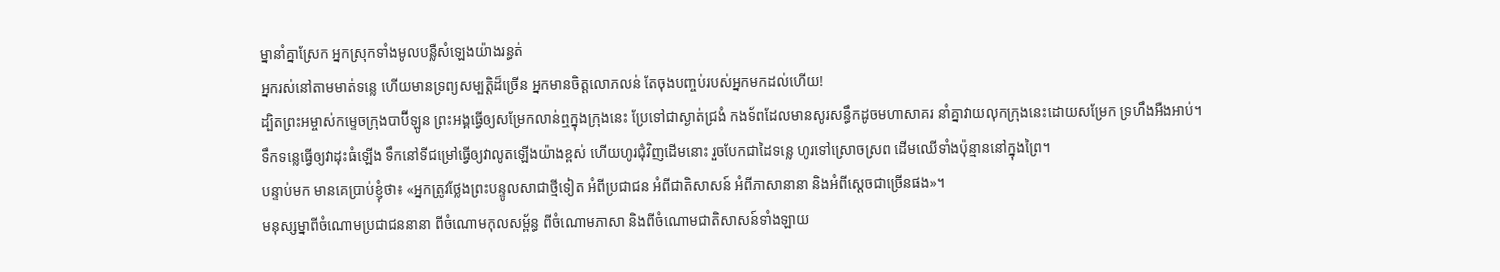ម្នានាំគ្នាស្រែក អ្នកស្រុកទាំងមូលបន្លឺសំឡេងយ៉ាងរន្ធត់
អ្នករស់នៅតាមមាត់ទន្លេ ហើយមានទ្រព្យសម្បត្តិដ៏ច្រើន អ្នកមានចិត្តលោភលន់ តែចុងបញ្ចប់របស់អ្នកមកដល់ហើយ!
ដ្បិតព្រះអម្ចាស់កម្ទេចក្រុងបាប៊ីឡូន ព្រះអង្គធ្វើឲ្យសម្រែកលាន់ឮក្នុងក្រុងនេះ ប្រែទៅជាស្ងាត់ជ្រងំ កងទ័ពដែលមានសូរសន្ធឹកដូចមហាសាគរ នាំគ្នាវាយលុកក្រុងនេះដោយសម្រែក ទ្រហឹងអឺងអាប់។
ទឹកទន្លេធ្វើឲ្យវាដុះធំឡើង ទឹកនៅទីជម្រៅធ្វើឲ្យវាលូតឡើងយ៉ាងខ្ពស់ ហើយហូរជុំវិញដើមនោះ រួចបែកជាដៃទន្លេ ហូរទៅស្រោចស្រព ដើមឈើទាំងប៉ុន្មាននៅក្នុងព្រៃ។
បន្ទាប់មក មានគេប្រាប់ខ្ញុំថា៖ «អ្នកត្រូវថ្លែងព្រះបន្ទូលសាជាថ្មីទៀត អំពីប្រជាជន អំពីជាតិសាសន៍ អំពីភាសានានា និងអំពីស្ដេចជាច្រើនផង»។
មនុស្សម្នាពីចំណោមប្រជាជននានា ពីចំណោមកុលសម្ព័ន្ធ ពីចំណោមភាសា និងពីចំណោមជាតិសាសន៍ទាំងឡាយ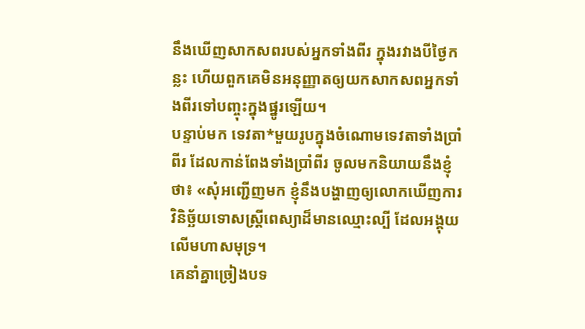នឹងឃើញសាកសពរបស់អ្នកទាំងពីរ ក្នុងរវាងបីថ្ងៃកន្លះ ហើយពួកគេមិនអនុញ្ញាតឲ្យយកសាកសពអ្នកទាំងពីរទៅបញ្ចុះក្នុងផ្នូរឡើយ។
បន្ទាប់មក ទេវតា*មួយរូបក្នុងចំណោមទេវតាទាំងប្រាំពីរ ដែលកាន់ពែងទាំងប្រាំពីរ ចូលមកនិយាយនឹងខ្ញុំថា៖ «សុំអញ្ជើញមក ខ្ញុំនឹងបង្ហាញឲ្យលោកឃើញការវិនិច្ឆ័យទោសស្ត្រីពេស្យាដ៏មានឈ្មោះល្បី ដែលអង្គុយលើមហាសមុទ្រ។
គេនាំគ្នាច្រៀងបទ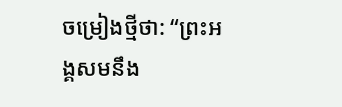ចម្រៀងថ្មីថា: “ព្រះអង្គសមនឹង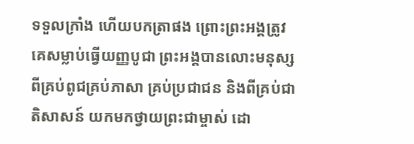ទទួលក្រាំង ហើយបកត្រាផង ព្រោះព្រះអង្គត្រូវគេសម្លាប់ធ្វើយញ្ញបូជា ព្រះអង្គបានលោះមនុស្ស ពីគ្រប់ពូជគ្រប់ភាសា គ្រប់ប្រជាជន និងពីគ្រប់ជាតិសាសន៍ យកមកថ្វាយព្រះជាម្ចាស់ ដោ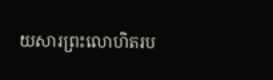យសារព្រះលោហិតរប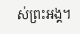ស់ព្រះអង្គ។